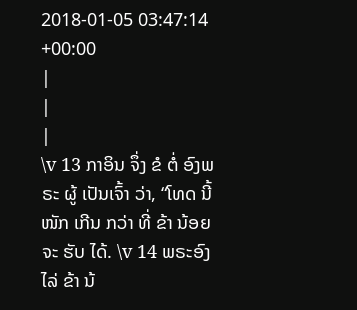2018-01-05 03:47:14 +00:00
|
|
|
\v 13 ກາອິນ ຈຶ່ງ ຂໍ ຕໍ່ ອົງພຣະ ຜູ້ ເປັນເຈົ້າ ວ່າ, “ໂທດ ນີ້ ໜັກ ເກີນ ກວ່າ ທີ່ ຂ້າ ນ້ອຍ ຈະ ຮັບ ໄດ້. \v 14 ພຣະອົງ ໄລ່ ຂ້າ ນ້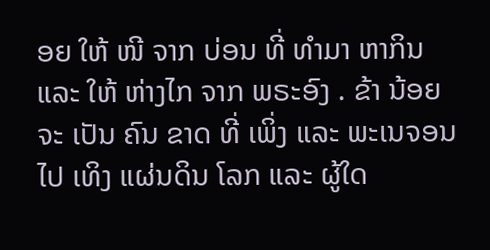ອຍ ໃຫ້ ໜີ ຈາກ ບ່ອນ ທີ່ ທຳມາ ຫາກິນ ແລະ ໃຫ້ ຫ່າງໄກ ຈາກ ພຣະອົງ . ຂ້າ ນ້ອຍ ຈະ ເປັນ ຄົນ ຂາດ ທີ່ ເພິ່ງ ແລະ ພະເນຈອນ ໄປ ເທິງ ແຜ່ນດິນ ໂລກ ແລະ ຜູ້ໃດ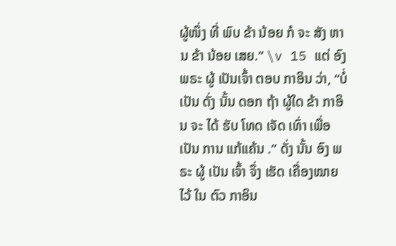ຜູ້ໜຶ່ງ ທີ່ ພົບ ຂ້າ ນ້ອຍ ກໍ ຈະ ສັງ ຫານ ຂ້າ ນ້ອຍ ເສຍ.” \v 15 ແຕ່ ອົງພຣະ ຜູ້ ເປັນເຈົ້າ ຕອບ ກາອິນ ວ່າ, “ບໍ່ ເປັນ ດັ່ງ ນັ້ນ ດອກ ຖ້າ ຜູ້ໃດ ຂ້າ ກາອິນ ຈະ ໄດ້ ຮັບ ໂທດ ເຈັດ ເທົ່າ ເພື່ອ ເປັນ ການ ແກ້ແຄ້ນ .” ດັ່ງ ນັ້ນ ອົງ ພຣະ ຜູ້ ເປັນ ເຈົ້າ ຈຶ່ງ ເຮັດ ເຄື່ອງໝາຍ ໄວ້ ໃນ ຕົວ ກາອິນ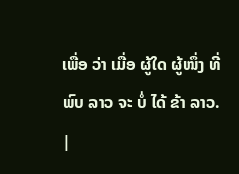ເພື່ອ ວ່າ ເມື່ອ ຜູ້ໃດ ຜູ້ໜຶ່ງ ທີ່ ພົບ ລາວ ຈະ ບໍ່ ໄດ້ ຂ້າ ລາວ.
|